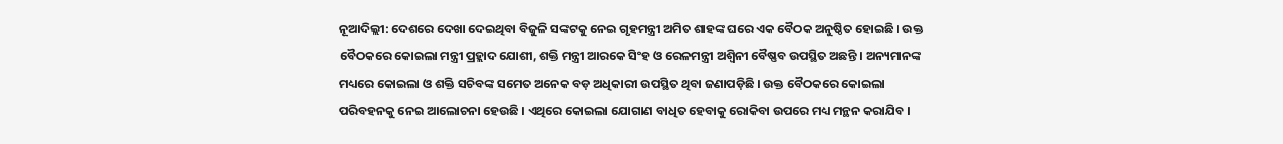ନୂଆଦିଲ୍ଲୀ: ଦେଶରେ ଦେଖା ଦେଇଥିବା ବିଜୁଳି ସଙ୍କଟକୁ ନେଇ ଗୃହମନ୍ତ୍ରୀ ଅମିତ ଶାହଙ୍କ ଘରେ ଏକ ବୈଠକ ଅନୁଷ୍ଠିତ ହୋଇଛି । ଉକ୍ତ ବୈଠକରେ କୋଇଲା ମନ୍ତ୍ରୀ ପ୍ରହ୍ଲାଦ ଯୋଶୀ, ଶକ୍ତି ମନ୍ତ୍ରୀ ଆରକେ ସିଂହ ଓ ରେଳମନ୍ତ୍ରୀ ଅଶ୍ୱିନୀ ବୈଷ୍ଣବ ଉପସ୍ଥିତ ଅଛନ୍ତି । ଅନ୍ୟମାନଙ୍କ ମଧ୍ୟରେ କୋଇଲା ଓ ଶକ୍ତି ସଚିବଙ୍କ ସମେତ ଅନେକ ବଡ଼ ଅଧିକାରୀ ଉପସ୍ଥିତ ଥିବା ଜଣାପଡ଼ିଛି । ଉକ୍ତ ବୈଠକରେ କୋଇଲା ପରିବହନକୁ ନେଇ ଆଲୋଚନା ହେଉଛି । ଏଥିରେ କୋଇଲା ଯୋଗାଣ ବାଧିତ ହେବାକୁ ରୋକିବା ଉପରେ ମଧ୍ୟ ମନ୍ଥନ କରାଯିବ ।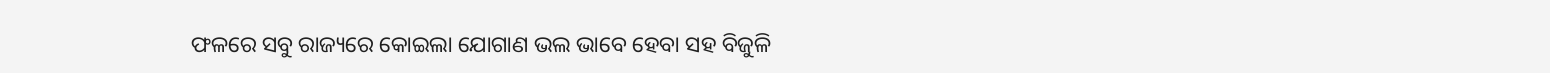ଫଳରେ ସବୁ ରାଜ୍ୟରେ କୋଇଲା ଯୋଗାଣ ଭଲ ଭାବେ ହେବା ସହ ବିଜୁଳି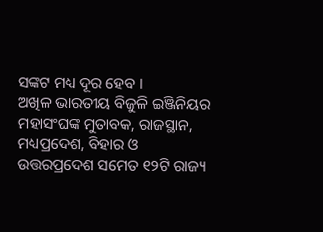ସଙ୍କଟ ମଧ୍ୟ ଦୂର ହେବ ।
ଅଖିଳ ଭାରତୀୟ ବିଜୁଳି ଇଞ୍ଜିନିୟର ମହାସଂଘଙ୍କ ମୁତାବକ, ରାଜସ୍ଥାନ, ମଧ୍ୟପ୍ରଦେଶ, ବିହାର ଓ ଉତ୍ତରପ୍ରଦେଶ ସମେତ ୧୨ଟି ରାଜ୍ୟ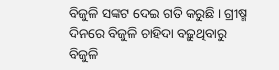ବିଜୁଳି ସଙ୍କଟ ଦେଇ ଗତି କରୁଛି । ଗ୍ରୀଷ୍ମ ଦିନରେ ବିଜୁଳି ଚାହିଦା ବଢ଼ୁଥିବାରୁ ବିଜୁଳି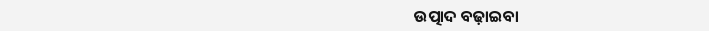ଉତ୍ପାଦ ବଢ଼ାଇବା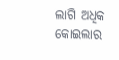ଲାଗି ଅଧିକ କୋଇଲାର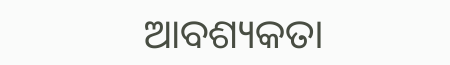ଆବଶ୍ୟକତା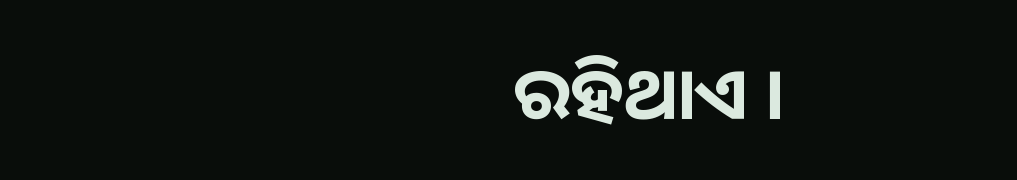ରହିଥାଏ ।